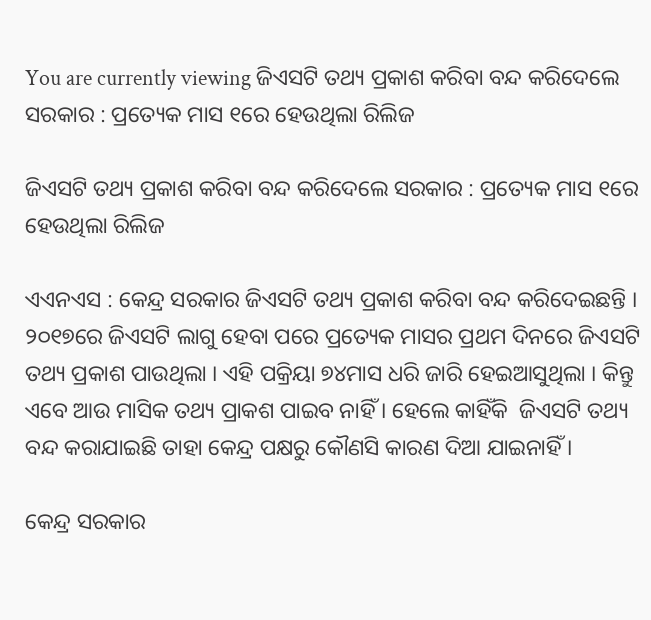You are currently viewing ଜିଏସଟି ତଥ୍ୟ ପ୍ରକାଶ କରିବା ବନ୍ଦ କରିଦେଲେ ସରକାର : ପ୍ରତ୍ୟେକ ମାସ ୧ରେ ହେଉଥିଲା ରିଲିଜ

ଜିଏସଟି ତଥ୍ୟ ପ୍ରକାଶ କରିବା ବନ୍ଦ କରିଦେଲେ ସରକାର : ପ୍ରତ୍ୟେକ ମାସ ୧ରେ ହେଉଥିଲା ରିଲିଜ

ଏଏନଏସ : କେନ୍ଦ୍ର ସରକାର ଜିଏସଟି ତଥ୍ୟ ପ୍ରକାଶ କରିବା ବନ୍ଦ କରିଦେଇଛନ୍ତି । ୨୦୧୭ରେ ଜିଏସଟି ଲାଗୁ ହେବା ପରେ ପ୍ରତ୍ୟେକ ମାସର ପ୍ରଥମ ଦିନରେ ଜିଏସଟି ତଥ୍ୟ ପ୍ରକାଶ ପାଉଥିଲା । ଏହି ପକ୍ରିୟା ୭୪ମାସ ଧରି ଜାରି ହେଇଆସୁଥିଲା । କିନ୍ତୁ ଏବେ ଆଉ ମାସିକ ତଥ୍ୟ ପ୍ରାକଶ ପାଇବ ନାହିଁ । ହେଲେ କାହିଁକି  ଜିଏସଟି ତଥ୍ୟ ବନ୍ଦ କରାଯାଇଛି ତାହା କେନ୍ଦ୍ର ପକ୍ଷରୁ କୌଣସି କାରଣ ଦିଆ ଯାଇନାହିଁ ।

କେନ୍ଦ୍ର ସରକାର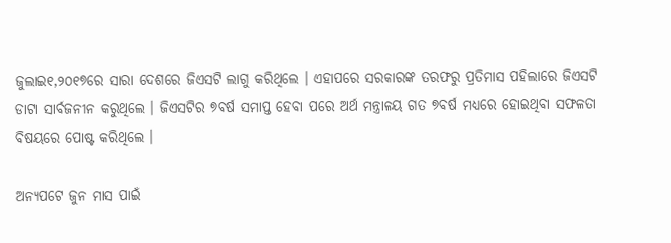ଜୁଲାଇ୧,୨୦୧୭ରେ ସାରା ଦେଶରେ ଜିଏସଟି ଲାଗୁ କରିଥିଲେ । ଏହାପରେ ସରକାରଙ୍କ ତରଫରୁ ପ୍ରତିମାସ ପହିଲାରେ ଜିଏସଟି ଡାଟା ସାର୍ବଜନୀନ କରୁଥିଲେ । ଜିଏସଟିର ୭ବର୍ଷ ସମାପ୍ତ ହେବା ପରେ ଅର୍ଥ ମନ୍ତ୍ରାଳୟ ଗତ ୭ବର୍ଷ ମଧ୍ୟରେ ହୋଇଥିବା ସଫଳତା ବିଷୟରେ ପୋଷ୍ଟ କରିଥିଲେ ।

ଅନ୍ୟପଟେ ଜୁନ ମାସ ପାଇଁ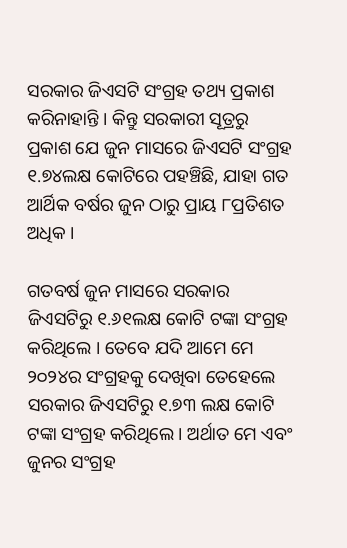ସରକାର ଜିଏସଟି ସଂଗ୍ରହ ତଥ୍ୟ ପ୍ରକାଶ କରିନାହାନ୍ତି । କିନ୍ତୁ ସରକାରୀ ସୂତ୍ରରୁ ପ୍ରକାଶ ଯେ ଜୁନ ମାସରେ ଜିଏସଟି ସଂଗ୍ରହ ୧.୭୪ଲକ୍ଷ କୋଟିରେ ପହଞ୍ଚିଛି, ଯାହା ଗତ ଆର୍ଥିକ ବର୍ଷର ଜୁନ ଠାରୁ ପ୍ରାୟ ୮ପ୍ରତିଶତ ଅଧିକ ।

ଗତବର୍ଷ ଜୁନ ମାସରେ ସରକାର ଜିଏସଟିରୁ ୧.୬୧ଲକ୍ଷ କୋଟି ଟଙ୍କା ସଂଗ୍ରହ କରିଥିଲେ । ତେବେ ଯଦି ଆମେ ମେ ୨୦୨୪ର ସଂଗ୍ରହକୁ ଦେଖିବା ତେହେଲେ ସରକାର ଜିଏସଟିରୁ ୧.୭୩ ଲକ୍ଷ କୋଟି ଟଙ୍କା ସଂଗ୍ରହ କରିଥିଲେ । ଅର୍ଥାତ ମେ ଏବଂ ଜୁନର ସଂଗ୍ରହ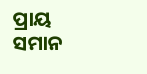ପ୍ରାୟ ସମାନ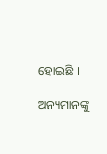ହୋଇଛି ।

ଅନ୍ୟମାନଙ୍କୁ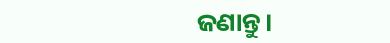ଜଣାନ୍ତୁ।